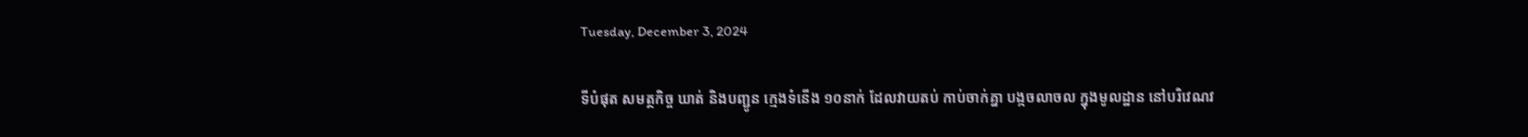Tuesday, December 3, 2024

ទីបំផុត សមត្ថកិច្ច ឃាត់ និងបញ្ជូន ក្មេងទំនើង ១០នាក់ ដែលវាយតប់ កាប់ចាក់គ្នា បង្កចលាចល ក្នុងមូលដ្ឋាន នៅបរិវេណវ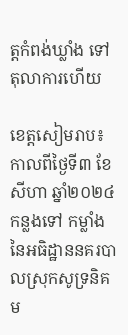ត្តកំពង់ឃ្លាំង ទៅតុលាការហើយ

ខេត្តសៀមរាប៖ កាលពីថ្ងៃទី៣ ខែសីហា ឆ្នាំ២០២៤ កន្លងទៅ កម្លាំង នៃអធិដ្ឋាននគរបាលស្រុកសូទ្រនិគម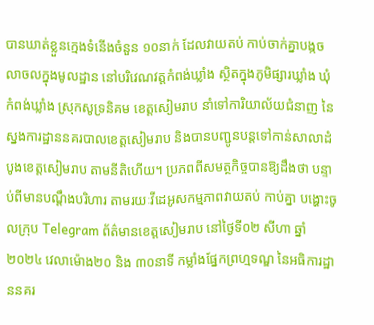បានឃាត់ខ្លួនក្មេងទំនើងចំនួន ១០នាក់ ដែលវាយតប់ កាប់ចាក់គ្នាបង្កចលាចលក្នុងមូលដ្ឋាន នៅបរិវេណវត្តកំពង់ឃ្លាំង ស្ថិតក្នុងភូមិផ្សារឃ្លាំង ឃុំកំពង់ឃ្លាំង ស្រុកសូទ្រនិគម ខេត្តសៀមរាប នាំទៅការិយាល័យជំនាញ នៃស្នងការដ្ឋាននគរបាលខេត្តសៀមរាប និងបានបញ្ជូនបន្តទៅកាន់សាលាដំបូងខេត្តសៀមរាប តាមនីតិហើយ។ ប្រភពពីសមត្ថកិច្ចបានឱ្យដឹងថា បន្ទាប់ពីមានបណ្ដឹងបរិហារ តាមរយៈវីដេអូសកម្មភាពវាយតប់ កាប់គ្នា បង្ហោះចូលក្រុប Telegram ព័ត៌មានខេត្តសៀមរាប នៅថ្ងៃទី០២ សីហា ឆ្នាំ២០២៤ វេលាម៉ោង២០ និង ៣០នាទី កម្លាំងផ្នែកព្រហ្មទណ្ឌ នៃអធិការដ្ឋាននគរ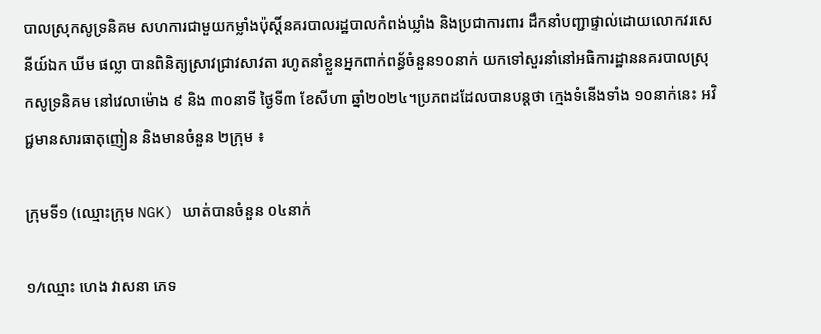បាលស្រុកសូទ្រនិគម សហការជាមួយកម្លាំងប៉ុស្ដិ៍នគរបាលរដ្ឋបាលកំពង់ឃ្លាំង និងប្រជាការពារ ដឹកនាំបញ្ជាផ្ទាល់ដោយលោកវរសេនីយ៍ឯក ឃីម ផល្លា បានពិនិត្យស្រាវជ្រាវសាវតា រហូតនាំខ្លួនអ្នកពាក់ពន្ធ័ចំនួន១០នាក់ យកទៅសួរនាំនៅអធិការដ្ឋាននគរបាលស្រុកសូទ្រនិគម នៅវេលាម៉ោង ៩ និង ៣០នាទី ថ្ងៃទី៣ ខែសីហា ឆ្នាំ២០២៤។ប្រភពដដែលបានបន្តថា ក្មេងទំនើងទាំង ១០នាក់នេះ អវិជ្ជមានសារធាតុញៀន និងមានចំនួន ២ក្រុម ៖

ក្រុមទី១ (ឈ្មោះក្រុម NGK) ឃាត់បានចំនួន ០៤នាក់

១/ឈ្មោះ ហេង វាសនា ភេទ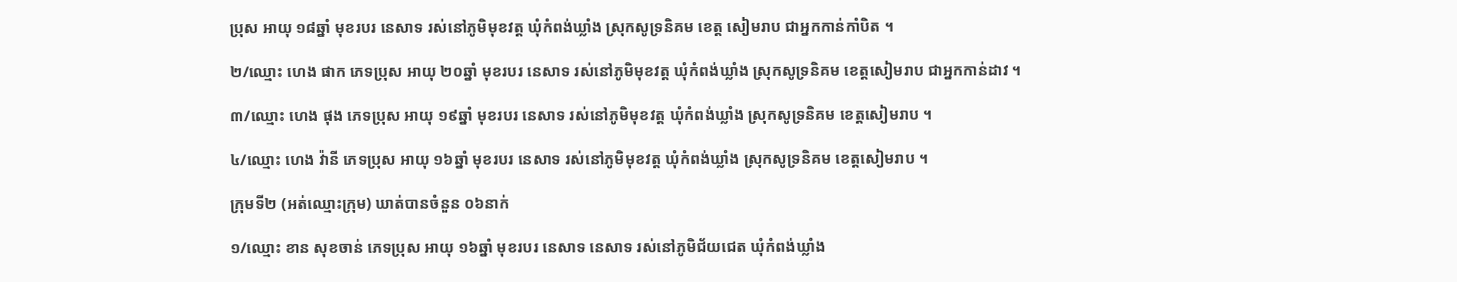ប្រុស អាយុ ១៨ឆ្នាំ មុខរបរ នេសាទ រស់នៅភូមិមុខវត្ត ឃុំកំពង់ឃ្លាំង ស្រុកសូទ្រនិគម ខេត្ត សៀមរាប ជាអ្នកកាន់កាំបិត ។

២/ឈ្មោះ ហេង ផាក ភេទប្រុស អាយុ ២០ឆ្នាំ មុខរបរ នេសាទ រស់នៅភូមិមុខវត្ត ឃុំកំពង់ឃ្លាំង ស្រុកសូទ្រនិគម ខេត្តសៀមរាប ជាអ្នកកាន់ដាវ ។

៣/ឈ្មោះ ហេង ផុង ភេទប្រុស អាយុ ១៩ឆ្នាំ មុខរបរ នេសាទ រស់នៅភូមិមុខវត្ត ឃុំកំពង់ឃ្លាំង ស្រុកសូទ្រនិគម ខេត្តសៀមរាប ។

៤/ឈ្មោះ ហេង វ៉ានី ភេទប្រុស អាយុ ១៦ឆ្នាំ មុខរបរ នេសាទ រស់នៅភូមិមុខវត្ត ឃុំកំពង់ឃ្លាំង ស្រុកសូទ្រនិគម ខេត្តសៀមរាប ។

ក្រុមទី២ (អត់ឈ្មោះក្រុម) ឃាត់បានចំនួន ០៦នាក់

១/ឈ្មោះ ខាន សុខចាន់ ភេទប្រុស អាយុ ១៦ឆ្នាំ មុខរបរ នេសាទ នេសាទ រស់នៅភូមិជ័យជេត ឃុំកំពង់ឃ្លាំង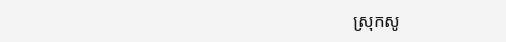ស្រុកសូ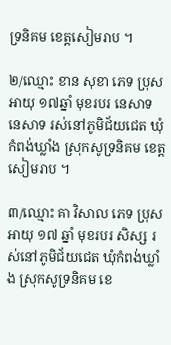ទ្រនិគម ខេត្តសៀមរាប ។

២/ឈ្មោះ ខាន សុខា ភេទ ប្រុស អាយុ ១៧ឆ្នាំ មុខរបរ នេសាទ នេសាទ រស់នៅភូមិជ័យជេត ឃុំកំពង់ឃ្លាំង ស្រុកសូទ្រនិគម ខេត្តសៀមរាប ។

៣/ឈ្មោះ គា វិសាល ភេទ ប្រុស អាយុ ១៧ ឆ្នាំ មុខរបរ សិស្ស រស់នៅភូមិជ័យជេត ឃុំកំពង់ឃ្លាំង ស្រុកសូទ្រនិគម ខេ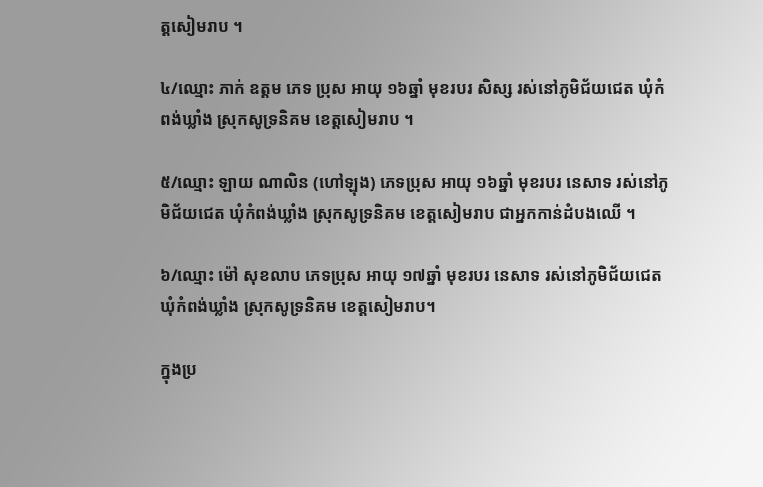ត្តសៀមរាប ។

៤/ឈ្មោះ ភាក់ ឧត្តម ភេទ ប្រុស អាយុ ១៦ឆ្នាំ មុខរបរ សិស្ស រស់នៅភូមិជ័យជេត ឃុំកំពង់ឃ្លាំង ស្រុកសូទ្រនិគម ខេត្តសៀមរាប ។

៥/ឈ្មោះ ឡាយ ណាលិន (ហៅឡុង) ភេទប្រុស អាយុ ១៦ឆ្នាំ មុខរបរ នេសាទ រស់នៅភូមិជ័យជេត ឃុំកំពង់ឃ្លាំង ស្រុកសូទ្រនិគម ខេត្តសៀមរាប ជាអ្នកកាន់ដំបងឈើ ។

៦/ឈ្មោះ ម៉ៅ សុខលាប ភេទប្រុស អាយុ ១៧ឆ្នាំ មុខរបរ នេសាទ រស់នៅភូមិជ័យជេត ឃុំកំពង់ឃ្លាំង ស្រុកសូទ្រនិគម ខេត្តសៀមរាប។

ក្នុងប្រ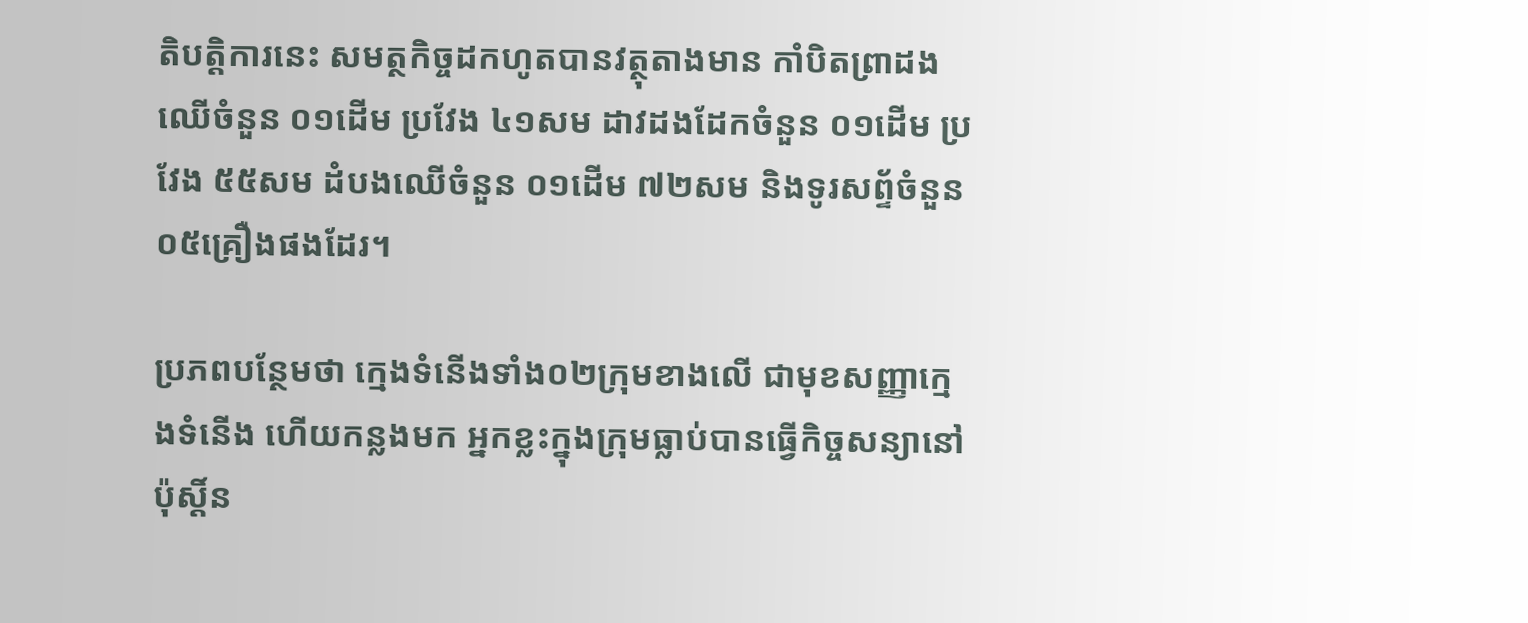តិបត្តិការនេះ សមត្ថកិច្ចដកហូតបានវត្ថុតាងមាន កាំបិតព្រាដងឈើចំនួន ០១ដើម ប្រវែង ៤១សម ដាវដងដែកចំនួន ០១ដើម ប្រវែង ៥៥សម ដំបងឈើចំនួន ០១ដើម ៧២សម និងទូរសព្ទ័ចំនួន ០៥គ្រឿងផងដែរ។

ប្រភពបន្ថែមថា ក្មេងទំនើងទាំង០២ក្រុមខាងលើ ជាមុខសញ្ញាក្មេងទំនើង ហើយកន្លងមក អ្នកខ្លះក្នុងក្រុមធ្លាប់បានធ្វើកិច្ចសន្យានៅប៉ុស្ដិ៍ន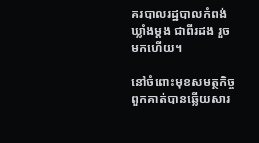គរបាលរដ្ឋបាលកំពង់ឃ្លាំងម្ដង ជាពីរដង រួចមកហើយ។

នៅចំពោះមុខសមត្ថកិច្ច ពួកគាត់បានឆ្លើយសារ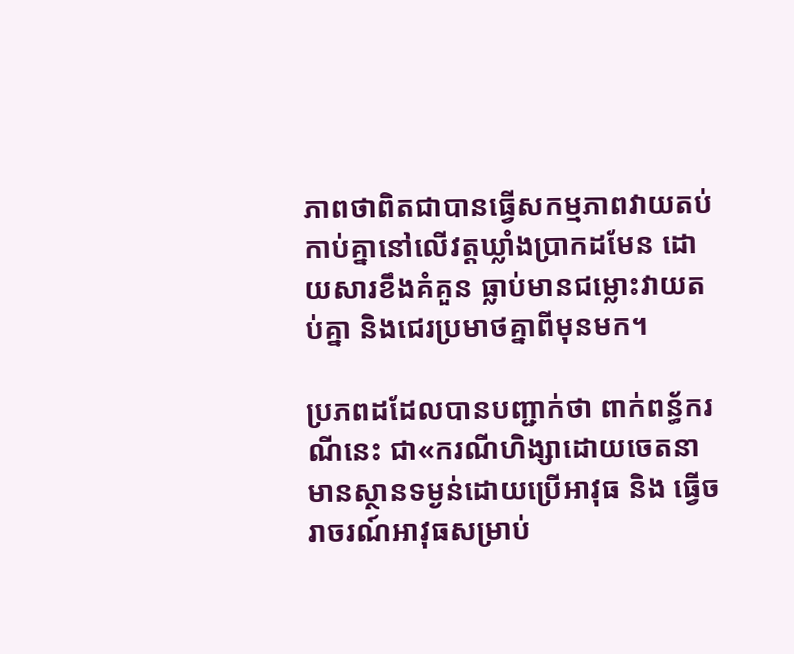ភាពថាពិតជាបានធ្វើសកម្មភាពវាយតប់ កាប់គ្នានៅលើវត្តឃ្លាំងប្រាកដមែន ដោយសារខឹងគំគួន ធ្លាប់មានជម្លោះវាយតប់គ្នា និងជេរប្រមាថគ្នាពីមុនមក។

ប្រភពដដែលបានបញ្ជាក់ថា ពាក់ពន្ធ័ករណីនេះ ជា«ករណីហិង្សាដោយចេតនាមានស្ថានទម្ងន់ដោយប្រើអាវុធ និង ធ្វើចរាចរណ៍អាវុធសម្រាប់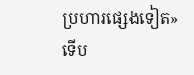ប្រហារផ្សេងទៀត» ទើប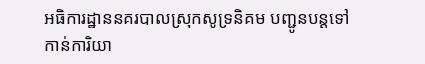អធិការដ្ឋាននគរបាលស្រុកសូទ្រនិគម បញ្ជូនបន្តទៅកាន់ការិយា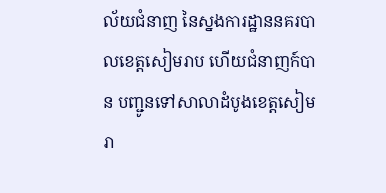ល័យជំនាញ នៃស្នងការដ្ឋាននគរបាលខេត្តសៀមរាប ហើយជំនាញក៍បាន បញ្ជូនទៅសាលាដំបូងខេត្តសៀមរា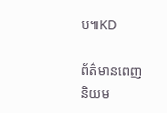ប៕KD

ព័ត៌មានពេញនិយម